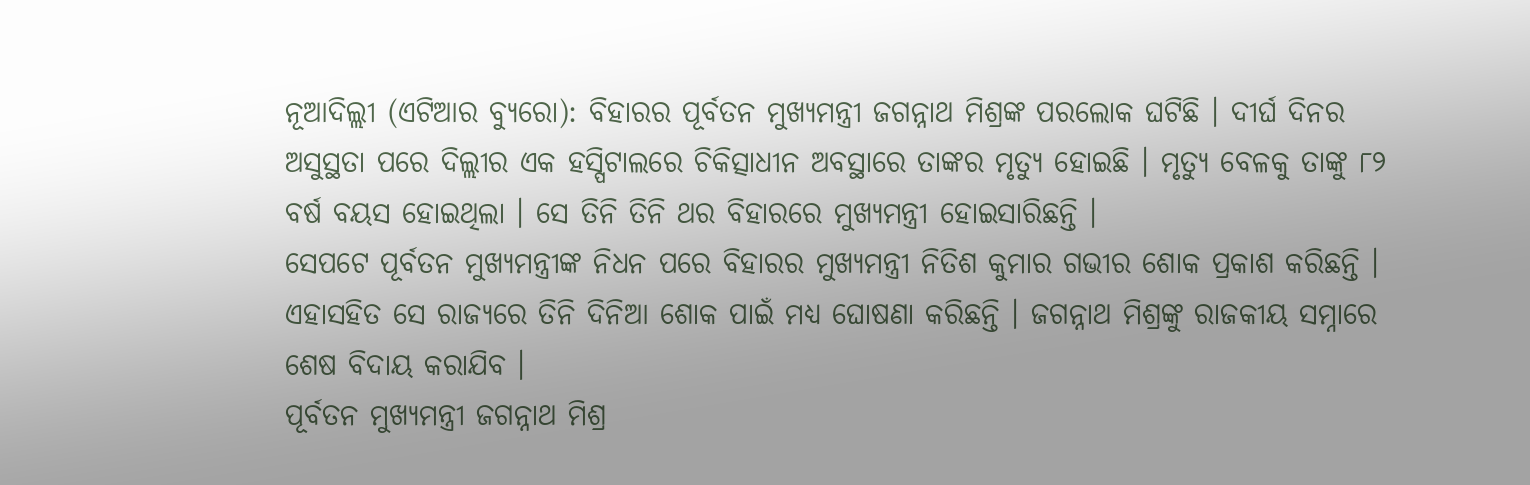ନୂଆଦିଲ୍ଲୀ (ଏଟିଆର ବ୍ୟୁରୋ): ବିହାରର ପୂର୍ବତନ ମୁଖ୍ୟମନ୍ତ୍ରୀ ଜଗନ୍ନାଥ ମିଶ୍ରଙ୍କ ପରଲୋକ ଘଟିଛି । ଦୀର୍ଘ ଦିନର ଅସୁସ୍ଥତା ପରେ ଦିଲ୍ଲୀର ଏକ ହସ୍ପିଟାଲରେ ଚିକିତ୍ସାଧୀନ ଅବସ୍ଥାରେ ତାଙ୍କର ମୃତ୍ୟୁ ହୋଇଛି । ମୃତ୍ୟୁ ବେଳକୁ ତାଙ୍କୁ ୮୨ ବର୍ଷ ବୟସ ହୋଇଥିଲା । ସେ ତିନି ତିନି ଥର ବିହାରରେ ମୁଖ୍ୟମନ୍ତ୍ରୀ ହୋଇସାରିଛନ୍ତି ।
ସେପଟେ ପୂର୍ବତନ ମୁଖ୍ୟମନ୍ତ୍ରୀଙ୍କ ନିଧନ ପରେ ବିହାରର ମୁଖ୍ୟମନ୍ତ୍ରୀ ନିତିଶ କୁମାର ଗଭୀର ଶୋକ ପ୍ରକାଶ କରିଛନ୍ତି । ଏହାସହିତ ସେ ରାଜ୍ୟରେ ତିନି ଦିନିଆ ଶୋକ ପାଇଁ ମଧ୍ୟ ଘୋଷଣା କରିଛନ୍ତି । ଜଗନ୍ନାଥ ମିଶ୍ରଙ୍କୁ ରାଜକୀୟ ସମ୍ନାରେ ଶେଷ ବିଦାୟ କରାଯିବ ।
ପୂର୍ବତନ ମୁଖ୍ୟମନ୍ତ୍ରୀ ଜଗନ୍ନାଥ ମିଶ୍ର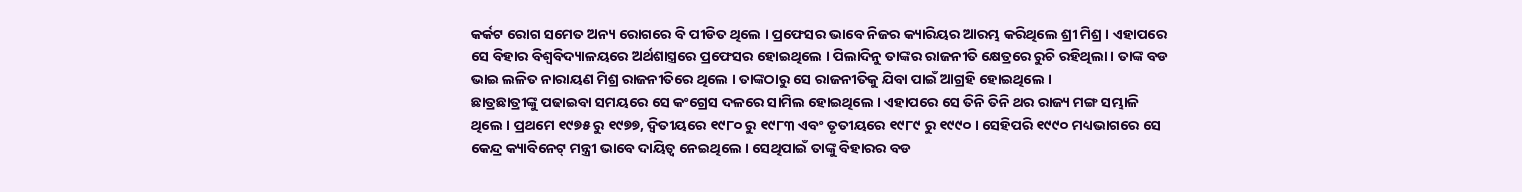କର୍କଟ ରୋଗ ସମେତ ଅନ୍ୟ ରୋଗରେ ବି ପୀଡିତ ଥିଲେ । ପ୍ରଫେସର ଭାବେ ନିଜର କ୍ୟାରିୟର ଆରମ୍ଭ କରିଥିଲେ ଶ୍ରୀ ମିଶ୍ର । ଏହାପରେ ସେ ବିହାର ବିଶ୍ୱବିଦ୍ୟାଳୟରେ ଅର୍ଥଶାସ୍ତ୍ରରେ ପ୍ରଫେସର ହୋଇଥିଲେ । ପିଲାଦିନୁ ତାଙ୍କର ରାଜନୀତି କ୍ଷେତ୍ରରେ ରୁଚି ରହିଥିଲା । ତାଙ୍କ ବଡ ଭାଇ ଲଳିତ ନାରାୟଣ ମିଶ୍ର ରାଜନୀତିରେ ଥିଲେ । ତାଙ୍କଠାରୁ ସେ ରାଜନୀତିକୁ ଯିବା ପାଇଁ ଆଗ୍ରହି ହୋଇଥିଲେ ।
ଛାତ୍ରଛାତ୍ରୀଙ୍କୁ ପଢାଇବା ସମୟରେ ସେ କଂଗ୍ରେସ ଦଳରେ ସାମିଲ ହୋଇଥିଲେ । ଏହାପରେ ସେ ତିନି ତିନି ଥର ରାଜ୍ୟ ମଙ୍ଗ ସମ୍ଭାଳି ଥିଲେ । ପ୍ରଥମେ ୧୯୭୫ ରୁ ୧୯୭୭, ଦ୍ୱିତୀୟରେ ୧୯୮୦ ରୁ ୧୯୮୩ ଏବଂ ତୃତୀୟରେ ୧୯୮୯ ରୁ ୧୯୯୦ । ସେହିପରି ୧୯୯୦ ମଧ୍ୟଭାଗରେ ସେ କେନ୍ଦ୍ର କ୍ୟାବିନେଟ୍ ମନ୍ତ୍ରୀ ଭାବେ ଦାୟିତ୍ୱ ନେଇଥିଲେ । ସେଥିପାଇଁ ତାଙ୍କୁ ବିହାରର ବଡ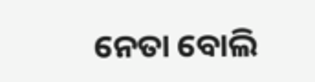ନେତା ବୋଲି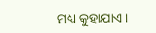ମଧ୍ୟ କୁହାଯାଏ ।